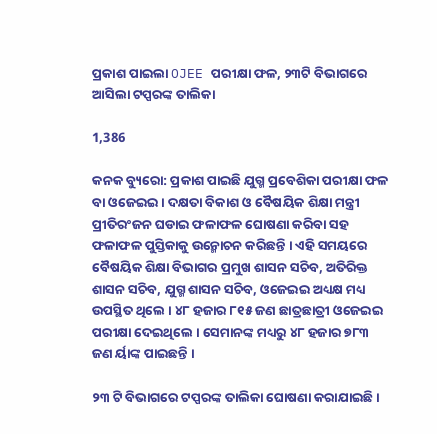ପ୍ରକାଶ ପାଇଲା OJEE ପରୀକ୍ଷା ଫଳ, ୨୩ଟି ବିଭାଗରେ ଆସିଲା ଟପ୍ପରଙ୍କ ତାଲିକା

1,386

କନକ ବ୍ୟୁରୋ: ପ୍ରକାଶ ପାଇଛି ଯୁଗ୍ମ ପ୍ରବେଶିକା ପରୀକ୍ଷା ଫଳ ବା ଓଜେଇଇ । ଦକ୍ଷତା ବିକାଶ ଓ ବୈଷୟିକ ଶିକ୍ଷା ମନ୍ତ୍ରୀ ପ୍ରୀତିରଂଜନ ଘଡାଇ ଫଳାଫଳ ଘୋଷଣା କରିବା ସହ ଫଳାଫଳ ପୁସ୍ତିକାକୁ ଉନ୍ମୋଚନ କରିଛନ୍ତି । ଏହି ସମୟରେ ବୈଷୟିକ ଶିକ୍ଷା ବିଭାଗର ପ୍ରମୁଖ ଶାସନ ସଚିବ, ଅତିରିକ୍ତ ଶାସନ ସଚିବ, ଯୁଗ୍ମ ଶାସନ ସଚିବ, ଓଜେଇଇ ଅଧ୍ୟକ୍ଷ ମଧ୍ୟ ଉପସ୍ଥିତ ଥିଲେ । ୪୮ ହଜାର ୮୧୫ ଜଣ ଛାତ୍ରଛାତ୍ରୀ ଓଜେଇଇ ପରୀକ୍ଷା ଦେଇଥିଲେ । ସେମାନଙ୍କ ମଧ୍ୟରୁ ୪୮ ହଜାର ୭୮୩ ଜଣ ର୍ୟାଙ୍କ ପାଇଛନ୍ତି ।

୨୩ ଟି ବିଭାଗରେ ଟପ୍ପରଙ୍କ ତାଲିକା ଘୋଷଣା କରାଯାଇଛି ।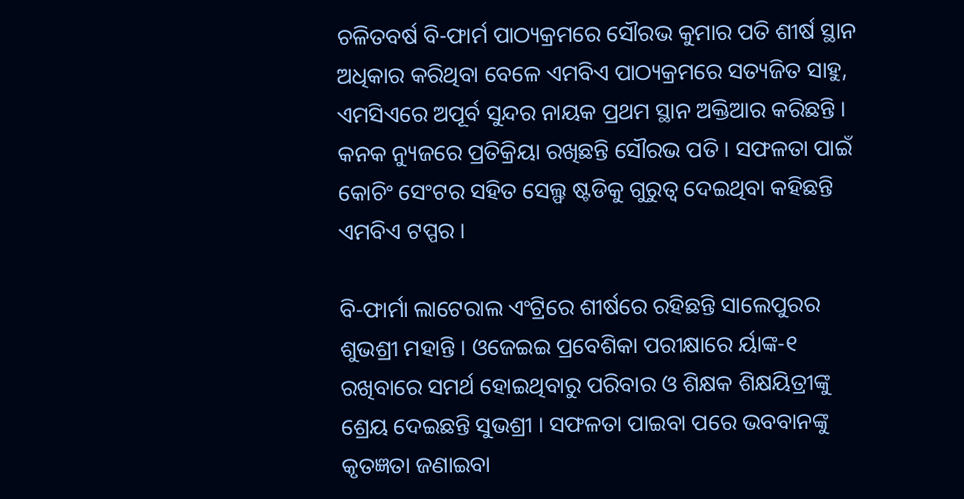ଚଳିତବର୍ଷ ବି-ଫାର୍ମ ପାଠ୍ୟକ୍ରମରେ ସୌରଭ କୁମାର ପତି ଶୀର୍ଷ ସ୍ଥାନ ଅଧିକାର କରିଥିବା ବେଳେ ଏମବିଏ ପାଠ୍ୟକ୍ରମରେ ସତ୍ୟଜିତ ସାହୁ, ଏମସିଏରେ ଅପୂର୍ବ ସୁନ୍ଦର ନାୟକ ପ୍ରଥମ ସ୍ଥାନ ଅକ୍ତିଆର କରିଛନ୍ତି । କନକ ନ୍ୟୁଜରେ ପ୍ରତିକ୍ରିୟା ରଖିଛନ୍ତି ସୌରଭ ପତି । ସଫଳତା ପାଇଁ କୋଚିଂ ସେଂଟର ସହିତ ସେଲ୍ଫ ଷ୍ଟଡିକୁ ଗୁରୁତ୍ୱ ଦେଇଥିବା କହିଛନ୍ତି ଏମବିଏ ଟପ୍ପର ।

ବି-ଫାର୍ମା ଲାଟେରାଲ ଏଂଟ୍ରିରେ ଶୀର୍ଷରେ ରହିଛନ୍ତି ସାଲେପୁରର ଶୁଭଶ୍ରୀ ମହାନ୍ତି । ଓଜେଇଇ ପ୍ରବେଶିକା ପରୀକ୍ଷାରେ ର୍ୟାଙ୍କ-୧ ରଖିବାରେ ସମର୍ଥ ହୋଇଥିବାରୁ ପରିବାର ଓ ଶିକ୍ଷକ ଶିକ୍ଷୟିତ୍ରୀଙ୍କୁ ଶ୍ରେୟ ଦେଇଛନ୍ତି ସୁଭଶ୍ରୀ । ସଫଳତା ପାଇବା ପରେ ଭବବାନଙ୍କୁ କୃତଜ୍ଞତା ଜଣାଇବା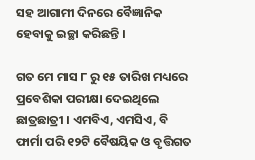ସହ ଆଗାମୀ ଦିନରେ ବୈଜ୍ଞାନିକ ହେବାକୁ ଇଚ୍ଛା କରିଛନ୍ତି ।

ଗତ ମେ ମାସ ୮ ରୁ ୧୫ ତାରିଖ ମଧ୍ୟରେ ପ୍ରବେଶିକା ପରୀକ୍ଷା ଦେଇଥିଲେ ଛାତ୍ରଛାତ୍ରୀ । ଏମବିଏ, ଏମସିଏ, ବି ଫାର୍ମା ପରି ୧୨ଟି ବୈଷୟିକ ଓ ବୃତ୍ତିଗତ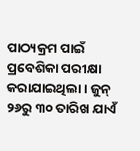ପାଠ୍ୟକ୍ରମ ପାଇଁ ପ୍ରବେଶିକା ପରୀକ୍ଷା କରାଯାଇଥିଲା । ଜୁନ୍ ୨୬ରୁ ୩୦ ତାରିଖ ଯାଏଁ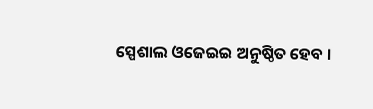ସ୍ପେଶାଲ ଓଜେଇଇ ଅନୁଷ୍ଠିତ ହେବ ।